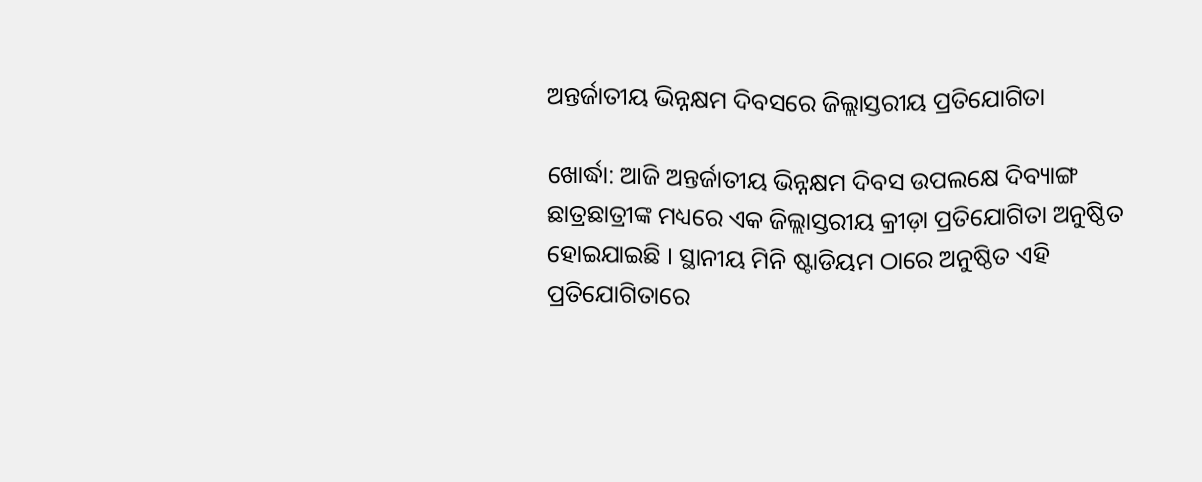ଅନ୍ତର୍ଜାତୀୟ ଭିନ୍ନକ୍ଷମ ଦିବସରେ ଜିଲ୍ଲାସ୍ତରୀୟ ପ୍ରତିଯୋଗିତା

ଖୋର୍ଦ୍ଧା: ଆଜି ଅନ୍ତର୍ଜାତୀୟ ଭିନ୍ନକ୍ଷମ ଦିବସ ଉପଲକ୍ଷେ ଦିବ୍ୟାଙ୍ଗ ଛାତ୍ରଛାତ୍ରୀଙ୍କ ମଧ୍ୟରେ ଏକ ଜିଲ୍ଲାସ୍ତରୀୟ କ୍ରୀଡ଼ା ପ୍ରତିଯୋଗିତା ଅନୁଷ୍ଠିତ ହୋଇଯାଇଛି । ସ୍ଥାନୀୟ ମିନି ଷ୍ଟାଡିୟମ ଠାରେ ଅନୁଷ୍ଠିତ ଏହି ପ୍ରତିଯୋଗିତାରେ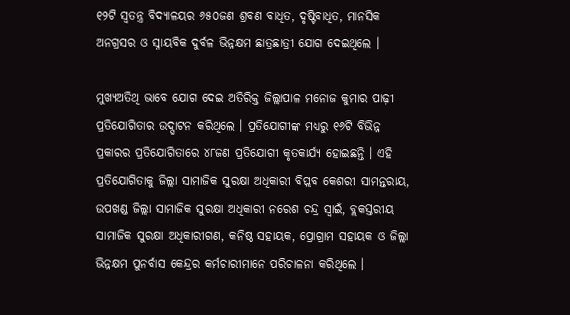୧୨ଟି ସ୍ୱତନ୍ତ୍ର ବିଦ୍ୟାଳୟର ୬୫୦ଜଣ ଶ୍ରବଣ ବାଧିତ, ଦୃଷ୍ଟିବାଧିତ, ମାନସିକ ଅନଗ୍ରସର ଓ ସ୍ନାୟବିକ ଦୁର୍ବଳ ଭିନ୍ନକ୍ଷମ ଛାତ୍ରଛାତ୍ରୀ ଯୋଗ ଦେଇଥିଲେ ।

ମୁଖ୍ୟଅତିଥି ଭାବେ ଯୋଗ ଦେଇ ଅତିରିକ୍ତ ଜିଲ୍ଲାପାଳ ମନୋଜ କୁମାର ପାଢ଼ୀ ପ୍ରତିଯୋଗିତାର ଉଦ୍ଘାଟନ କରିଥିଲେ । ପ୍ରତିଯୋଗୀଙ୍କ ମଧ୍ୟରୁ ୧୬ଟି ବିଭିନ୍ନ ପ୍ରକାରର ପ୍ରତିଯୋଗିତାରେ ୪୮ଜଣ ପ୍ରତିଯୋଗୀ କୃତକାର୍ଯ୍ୟ ହୋଇଛନ୍ତି । ଏହି ପ୍ରତିଯୋଗିତାକୁ ଜିଲ୍ଲା ସାମାଜିକ ସୁରକ୍ଷା ଅଧିକାରୀ ବିପ୍ଲବ କେଶରୀ ସାମନ୍ତରାୟ, ଉପଖଣ୍ଡ ଜିଲ୍ଲା ସାମାଜିକ ସୁରକ୍ଷା ଅଧିକାରୀ ନରେଶ ଚନ୍ଦ୍ର ସ୍ୱାଇଁ, ବ୍ଲକସ୍ତରୀୟ ସାମାଜିକ ସୁରକ୍ଷା ଅଧିକାରୀଗଣ, କନିଷ୍ଠ ସହାୟକ, ପ୍ରୋଗ୍ରାମ ସହାୟକ ଓ ଜିଲ୍ଲା ଭିନ୍ନକ୍ଷମ ପୁନର୍ବାସ କେନ୍ଦ୍ରର କର୍ମଚାରୀମାନେ ପରିଚାଳନା କରିଥିଲେ ।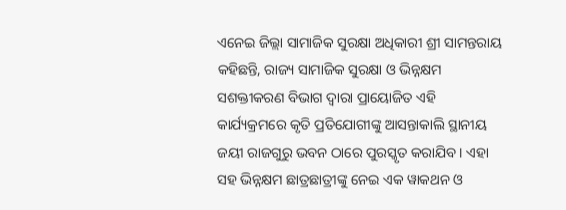ଏନେଇ ଜିଲ୍ଲା ସାମାଜିକ ସୁରକ୍ଷା ଅଧିକାରୀ ଶ୍ରୀ ସାମନ୍ତରାୟ କହିଛନ୍ତି, ରାଜ୍ୟ ସାମାଜିକ ସୁରକ୍ଷା ଓ ଭିନ୍ନକ୍ଷମ ସଶକ୍ତୀକରଣ ବିଭାଗ ଦ୍ୱାରା ପ୍ରାୟୋଜିତ ଏହି କାର୍ଯ୍ୟକ୍ରମରେ କୃତି ପ୍ରତିଯୋଗୀଙ୍କୁ ଆସନ୍ତାକାଲି ସ୍ଥାନୀୟ ଜୟୀ ରାଜଗୁରୁ ଭବନ ଠାରେ ପୁରସ୍କୃତ କରାଯିବ । ଏହା ସହ ଭିନ୍ନକ୍ଷମ ଛାତ୍ରଛାତ୍ରୀଙ୍କୁ ନେଇ ଏକ ୱାକଥନ ଓ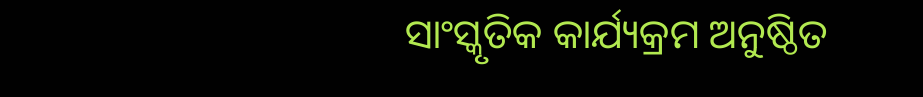ସାଂସ୍କୃତିକ କାର୍ଯ୍ୟକ୍ରମ ଅନୁଷ୍ଠିତ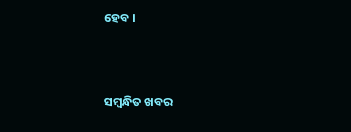ହେବ ।



ସମ୍ବନ୍ଧିତ ଖବର